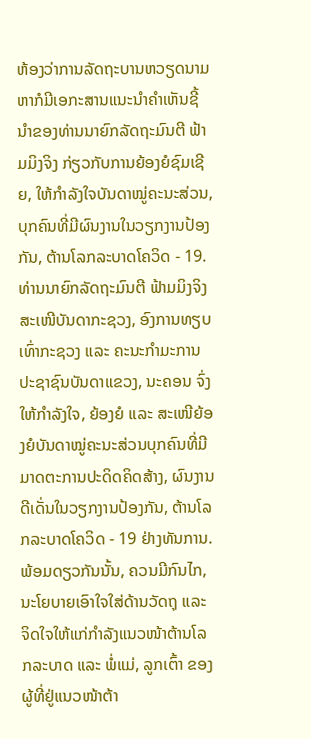ຫ້ອງວ່າການລັດຖະບານຫວຽດນາມ ຫາກໍມີເອກະສານແນະນຳຄຳເຫັນຊີ້ນຳຂອງທ່ານນາຍົກລັດຖະມົນຕີ ຟ້າມມິງຈິງ ກ່ຽວກັບການຍ້ອງຍໍຊົມເຊີຍ, ໃຫ້ກຳລັງໃຈບັນດາໝູ່ຄະນະສ່ວນ, ບຸກຄົນທີ່ມີຜົນງານໃນວຽກງານປ້ອງກັນ, ຕ້ານໂລກລະບາດໂຄວິດ - 19.
ທ່ານນາຍົກລັດຖະມົນຕີ ຟ້າມມິງຈິງ ສະເໜີບັນດາກະຊວງ, ອົງການທຽບເທົ່າກະຊວງ ແລະ ຄະນະກຳມະການປະຊາຊົນບັນດາແຂວງ, ນະຄອນ ຈົ່ງໃຫ້ກຳລັງໃຈ, ຍ້ອງຍໍ ແລະ ສະເໜີຍ້ອງຍໍບັນດາໝູ່ຄະນະສ່ວນບຸກຄົນທີ່ມີມາດຕະການປະດິດຄິດສ້າງ, ຜົນງານດີເດັ່ນໃນວຽກງານປ້ອງກັນ, ຕ້ານໂລກລະບາດໂຄວິດ - 19 ຢ່າງທັນການ. ພ້ອມດຽວກັນນັ້ນ, ຄວນມີກົນໄກ, ນະໂຍບາຍເອົາໃຈໃສ່ດ້ານວັດຖຸ ແລະ ຈິດໃຈໃຫ້ແກ່ກຳລັງແນວໜ້າຕ້ານໂລກລະບາດ ແລະ ພໍ່ແມ່, ລູກເຕົ້າ ຂອງຜູ້ທີ່ຢູ່ແນວໜ້າຕ້າ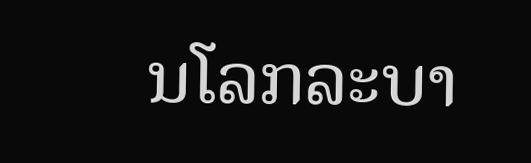ນໂລກລະບາ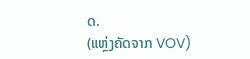ດ.
(ແຫຼ່ງຄັດຈາກ VOV)